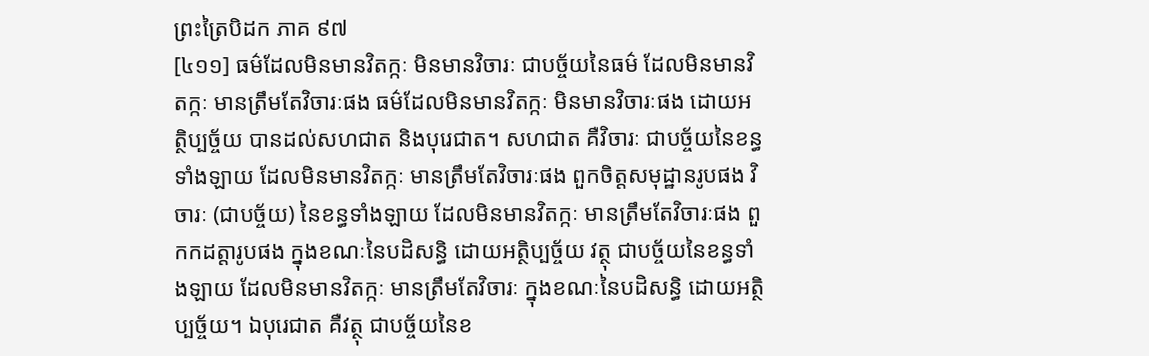ព្រះត្រៃបិដក ភាគ ៩៧
[៤១១] ធម៌ដែលមិនមានវិតក្កៈ មិនមានវិចារៈ ជាបច្ច័យនៃធម៌ ដែលមិនមានវិតក្កៈ មានត្រឹមតែវិចារៈផង ធម៌ដែលមិនមានវិតក្កៈ មិនមានវិចារៈផង ដោយអត្ថិប្បច្ច័យ បានដល់សហជាត និងបុរេជាត។ សហជាត គឺវិចារៈ ជាបច្ច័យនៃខន្ធទាំងឡាយ ដែលមិនមានវិតក្កៈ មានត្រឹមតែវិចារៈផង ពួកចិត្តសមុដ្ឋានរូបផង វិចារៈ (ជាបច្ច័យ) នៃខន្ធទាំងឡាយ ដែលមិនមានវិតក្កៈ មានត្រឹមតែវិចារៈផង ពួកកដត្តារូបផង ក្នុងខណៈនៃបដិសន្ធិ ដោយអត្ថិប្បច្ច័យ វត្ថុ ជាបច្ច័យនៃខន្ធទាំងឡាយ ដែលមិនមានវិតក្កៈ មានត្រឹមតែវិចារៈ ក្នុងខណៈនៃបដិសន្ធិ ដោយអត្ថិប្បច្ច័យ។ ឯបុរេជាត គឺវត្ថុ ជាបច្ច័យនៃខ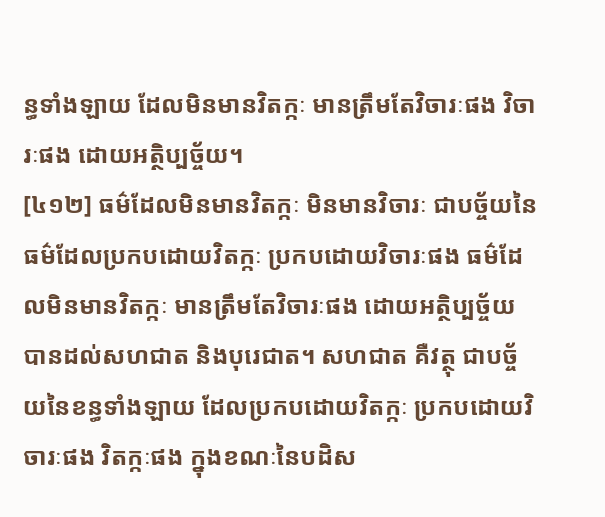ន្ធទាំងឡាយ ដែលមិនមានវិតក្កៈ មានត្រឹមតែវិចារៈផង វិចារៈផង ដោយអត្ថិប្បច្ច័យ។
[៤១២] ធម៌ដែលមិនមានវិតក្កៈ មិនមានវិចារៈ ជាបច្ច័យនៃធម៌ដែលប្រកបដោយវិតក្កៈ ប្រកបដោយវិចារៈផង ធម៌ដែលមិនមានវិតក្កៈ មានត្រឹមតែវិចារៈផង ដោយអត្ថិប្បច្ច័យ បានដល់សហជាត និងបុរេជាត។ សហជាត គឺវត្ថុ ជាបច្ច័យនៃខន្ធទាំងឡាយ ដែលប្រកបដោយវិតក្កៈ ប្រកបដោយវិចារៈផង វិតក្កៈផង ក្នុងខណៈនៃបដិស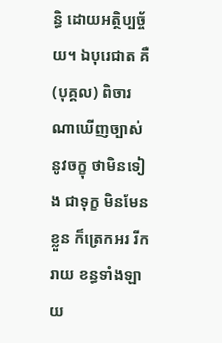ន្ធិ ដោយអត្ថិប្បច្ច័យ។ ឯបុរេជាត គឺ (បុគ្គល) ពិចារណាឃើញច្បាស់នូវចក្ខុ ថាមិនទៀង ជាទុក្ខ មិនមែនខ្លួន ក៏ត្រេកអរ រីករាយ ខន្ធទាំងឡាយ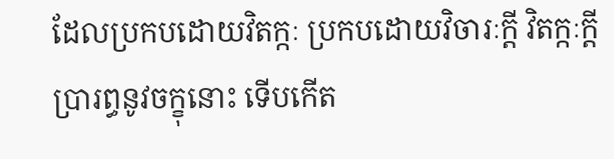ដែលប្រកបដោយវិតក្កៈ ប្រកបដោយវិចារៈក្តី វិតក្កៈក្តី ប្រារព្ធនូវចក្ខុនោះ ទើបកើត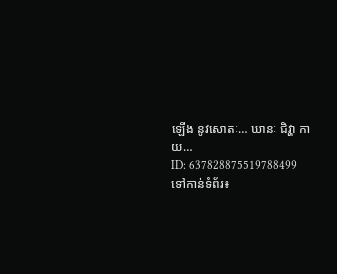ឡើង នូវសោតៈ… ឃានៈ ជិវ្ហា កាយ…
ID: 637828875519788499
ទៅកាន់ទំព័រ៖